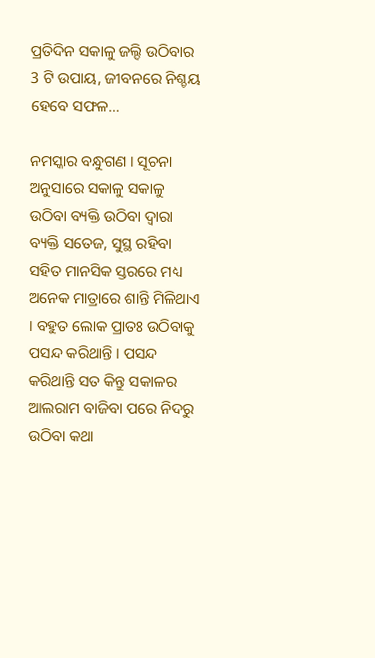ପ୍ରତିଦିନ ସକାଳୁ ଜଲ୍ଦି ଉଠିବାର 3 ଟି ଉପାୟ, ଜୀବନରେ ନିଶ୍ଚୟ ହେବେ ସଫଳ…

ନମସ୍କାର ବନ୍ଧୁଗଣ । ସୂଚନା ଅନୁସାରେ ସକାଳୁ ସକାଳୁ ଉଠିବା ବ୍ୟକ୍ତି ଉଠିବା ଦ୍ଵାରା ବ୍ୟକ୍ତି ସତେଜ, ସୁସ୍ଥ ରହିବା ସହିତ ମାନସିକ ସ୍ତରରେ ମଧ୍ୟ ଅନେକ ମାତ୍ରାରେ ଶାନ୍ତି ମିଳିଥାଏ । ବହୁତ ଲୋକ ପ୍ରାତଃ ଉଠିବାକୁ ପସନ୍ଦ କରିଥାନ୍ତି । ପସନ୍ଦ କରିଥାନ୍ତି ସତ କିନ୍ତୁ ସକାଳର ଆଲରାମ ବାଜିବା ପରେ ନିଦରୁ ଉଠିବା କଥା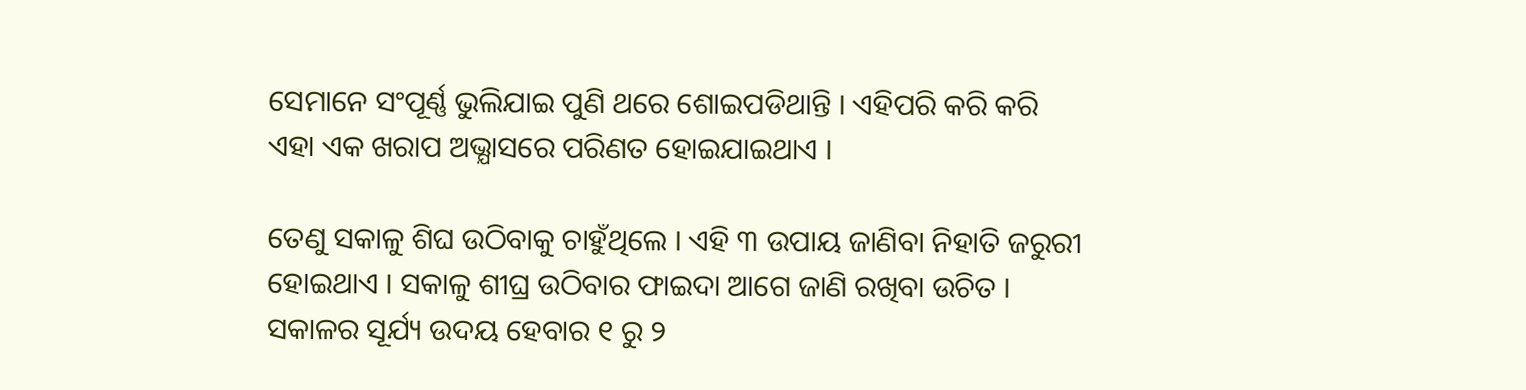ସେମାନେ ସଂପୂର୍ଣ୍ଣ ଭୁଲିଯାଇ ପୁଣି ଥରେ ଶୋଇପଡିଥାନ୍ତି । ଏହିପରି କରି କରି ଏହା ଏକ ଖରାପ ଅଭ୍ଯାସରେ ପରିଣତ ହୋଇଯାଇଥାଏ ।

ତେଣୁ ସକାଳୁ ଶିଘ ଉଠିବାକୁ ଚାହୁଁଥିଲେ । ଏହି ୩ ଉପାୟ ଜାଣିବା ନିହାତି ଜରୁରୀ ହୋଇଥାଏ । ସକାଳୁ ଶୀଘ୍ର ଉଠିବାର ଫାଇଦା ଆଗେ ଜାଣି ରଖିବା ଉଚିତ । ସକାଳର ସୂର୍ଯ୍ୟ ଉଦୟ ହେବାର ୧ ରୁ ୨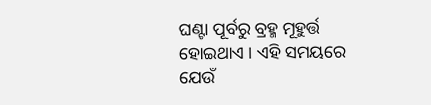ଘଣ୍ଟା ପୂର୍ବରୁ ବ୍ରହ୍ମ ମୂହୁର୍ତ୍ତ ହୋଇଥାଏ । ଏହି ସମୟରେ ଯେଉଁ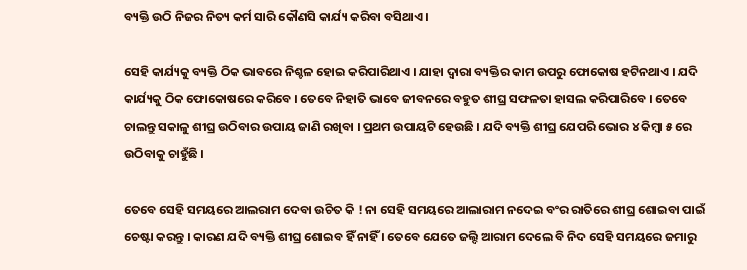ବ୍ୟକ୍ତି ଉଠି ନିଜର ନିତ୍ୟ କର୍ମ ସାରି କୌଣସି କାର୍ଯ୍ୟ କରିବା ବସିଥାଏ ।

ସେହି କାର୍ଯ୍ୟକୁ ବ୍ୟକ୍ତି ଠିକ ଭାବରେ ନିଶ୍ଚଳ ହୋଇ କରିପାରିଥାଏ । ଯାହା ଦ୍ଵାରା ବ୍ୟକ୍ତିର କାମ ଉପରୁ ଫୋକୋଷ ହଟିନଥାଏ । ଯଦି କାର୍ଯ୍ୟକୁ ଠିକ ଫୋକୋଷରେ କରିବେ । ତେବେ ନିହାତି ଭାବେ ଜୀବନରେ ବହୁତ ଶୀଘ୍ର ସଫଳତା ହାସଲ କରିପାରିବେ । ତେବେ ଚାଲନ୍ତୁ ସକାଳୁ ଶୀଘ୍ର ଉଠିବାର ଉପାୟ ଜାଣି ରଖିବା । ପ୍ରଥମ ଉପାୟଟି ହେଉଛି । ଯଦି ବ୍ୟକ୍ତି ଶୀଘ୍ର ଯେପରି ଭୋର ୪ କିମ୍ବା ୫ ରେ ଉଠିବାକୁ ଚାହୁଁଛି ।

ତେବେ ସେହି ସମୟରେ ଆଲରାମ ଦେବା ଉଚିତ କି ! ନା ସେହି ସମୟରେ ଆଲାରାମ ନଦେଇ ବଂର ରାତିରେ ଶୀଘ୍ର ଶୋଇବା ପାଇଁ ଚେଷ୍ଟା କରନ୍ତୁ । କାରଣ ଯଦି ବ୍ୟକ୍ତି ଶୀଘ୍ର ଶୋଇବ ହିଁ ନାହିଁ । ତେବେ ଯେତେ ଜଲ୍ଦି ଆରାମ ଦେଲେ ବି ନିଦ ସେହି ସମୟରେ ଜମାରୁ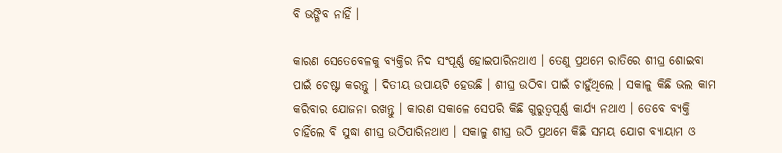ବି ଭଙ୍ଗିବ ନାହିଁ ।

କାରଣ ସେତେବେଳକୁ ବ୍ୟକ୍ତିର ନିଦ ସଂପୂର୍ଣ୍ଣ ହୋଇପାରିନଥାଏ । ତେଣୁ ପ୍ରଥମେ ରାତିରେ ଶୀଘ୍ର ଶୋଇବା ପାଇଁ ଚେଷ୍ଟା କରନ୍ତୁ । ଦିତୀୟ ଉପାୟଟି ହେଉଛି । ଶୀଘ୍ର ଉଠିବା ପାଇଁ ଚାହୁଁଥିଲେ । ସକାଳୁ କିଛି ଭଲ କାମ କରିବାର ଯୋଜନା ରଖନ୍ତୁ । କାରଣ ସକାଳେ ସେପରି କିଛି ଗୁରୁତ୍ୱପୂର୍ଣ୍ଣ କାର୍ଯ୍ୟ ନଥାଏ । ତେବେ ବ୍ୟକ୍ତି ଚାହିଁଲେ ବି ସୁଦ୍ଧା ଶୀଘ୍ର ଉଠିପାରିନଥାଏ । ସକାଳୁ ଶୀଘ୍ର ଉଠି ପ୍ରଥମେ କିଛି ସମୟ ଯୋଗ ବ୍ୟାୟାମ ଓ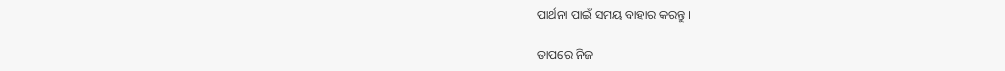ପାର୍ଥନା ପାଇଁ ସମୟ ବାହାର କରନ୍ତୁ ।

ତାପରେ ନିଜ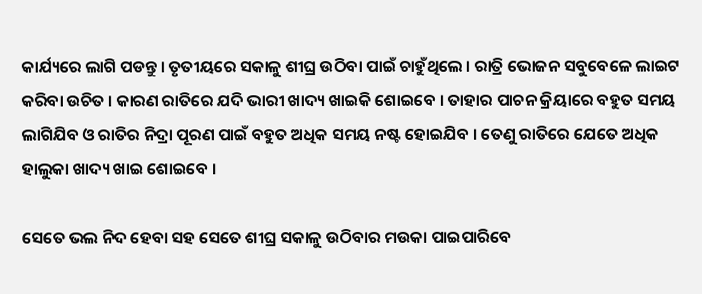କାର୍ଯ୍ୟରେ ଲାଗି ପଡନ୍ତୁ । ତୃତୀୟରେ ସକାଳୁ ଶୀଘ୍ର ଉଠିବା ପାଇଁ ଚାହୁଁଥିଲେ । ରାତ୍ରି ଭୋଜନ ସବୁବେଳେ ଲାଇଟ କରିବା ଉଚିତ । କାରଣ ରାତିରେ ଯଦି ଭାରୀ ଖାଦ୍ୟ ଖାଇକି ଶୋଇବେ । ତାହାର ପାଚନ କ୍ରିୟାରେ ବହୁତ ସମୟ ଲାଗିଯିବ ଓ ରାତିର ନିଦ୍ରା ପୂରଣ ପାଇଁ ବହୁତ ଅଧିକ ସମୟ ନଷ୍ଟ ହୋଇଯିବ । ତେଣୁ ରାତିରେ ଯେତେ ଅଧିକ ହାଲୁକା ଖାଦ୍ୟ ଖାଇ ଶୋଇବେ ।

ସେତେ ଭଲ ନିଦ ହେବା ସହ ସେତେ ଶୀଘ୍ର ସକାଳୁ ଉଠିବାର ମଉକା ପାଇପାରିବେ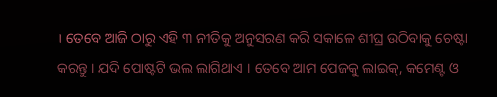। ତେବେ ଆଜି ଠାରୁ ଏହି ୩ ନୀତିକୁ ଅନୁସରଣ କରି ସକାଳେ ଶୀଘ୍ର ଉଠିବାକୁ ଚେଷ୍ଟା କରନ୍ତୁ । ଯଦି ପୋଷ୍ଟଟି ଭଲ ଲାଗିଥାଏ । ତେବେ ଆମ ପେଜକୁ ଲାଇକ୍, କମେଣ୍ଟ ଓ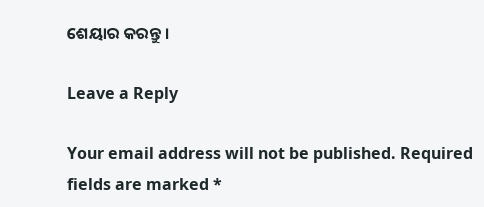ଶେୟାର କରନ୍ତୁ ।

Leave a Reply

Your email address will not be published. Required fields are marked *